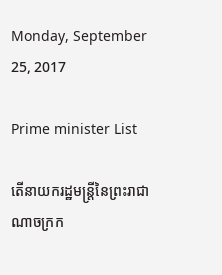Monday, September 25, 2017

Prime minister List

តើនាយករដ្ឋមន្ត្រីនៃព្រះរាជាណាចក្រក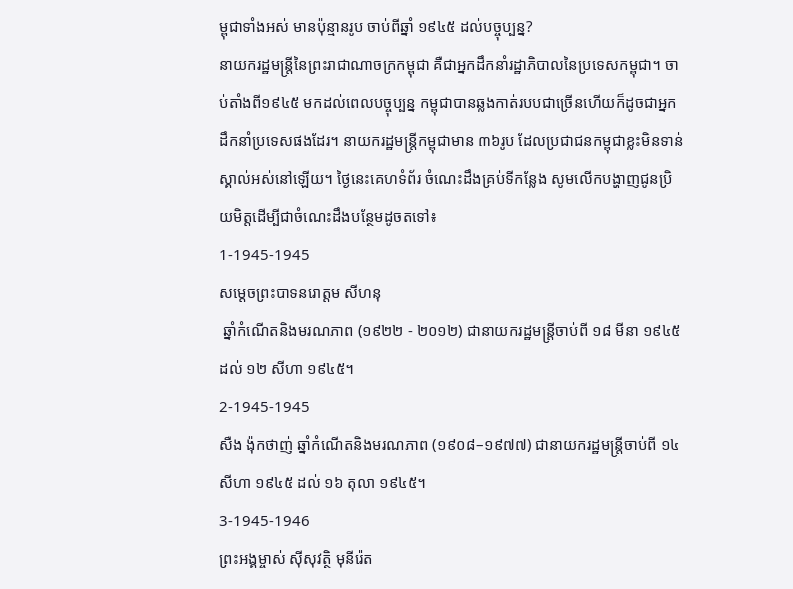ម្ពុជាទាំងអស់ មានប៉ុន្មានរូប ចាប់ពីឆ្នាំ ១៩៤៥ ដល់បច្ចុប្បន្ន?
នាយករដ្ឋមន្ត្រីនៃព្រះរាជាណាចក្រកម្ពុជា គឺជាអ្នកដឹកនាំរដ្ឋាភិបាលនៃប្រទេសកម្ពុជា។ ចាប់តាំងពី១៩៤៥ មកដល់ពេលបច្ចុប្បន្ន កម្ពុជាបានឆ្លងកាត់របបជាច្រើនហើយក៏ដូចជាអ្នកដឹកនាំប្រទេសផងដែរ។ នាយករដ្ឋមន្ត្រីកម្ពុជាមាន ៣៦រូប ដែលប្រជាជនកម្ពុជាខ្លះមិនទាន់ស្គាល់អស់នៅឡើយ។ ថ្ងៃនេះគេហទំព័រ ចំណេះដឹងគ្រប់ទីកន្លែង សូមលើកបង្ហាញជូនប្រិយមិត្តដើម្បីជាចំណេះដឹងបន្ថែមដូចតទៅ៖
1-1945-1945
សម្តេចព្រះបាទនរោត្ដម សីហនុ
 ឆ្នាំកំណើតនិងមរណភាព (១៩២២ - ២០១២) ជានាយករដ្ឋមន្ត្រីចាប់ពី ១៨ មីនា ១៩៤៥ ដល់ ១២ សីហា ១៩៤៥។
2-1945-1945
សឺង ង៉ុកថាញ់ ឆ្នាំកំណើតនិងមរណភាព (១៩០៨–១៩៧៧) ជានាយករដ្ឋមន្ត្រីចាប់ពី ១៤ សីហា ១៩៤៥ ដល់ ១៦ តុលា ១៩៤៥។
3-1945-1946
ព្រះអង្គម្ចាស់ ស៊ីសុវត្ថិ មុនីរ៉េត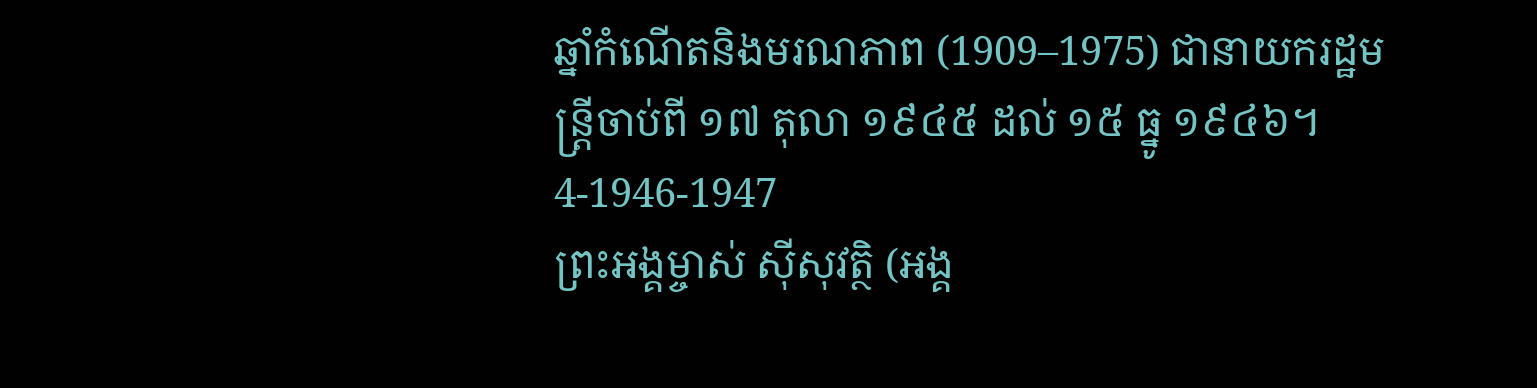ឆ្នាំកំណើតនិងមរណភាព (1909–1975) ជានាយករដ្ឋមន្ត្រីចាប់ពី ១៧ តុលា ១៩៤៥ ដល់ ១៥ ធ្នូ ១៩៤៦។
4-1946-1947
ព្រះអង្គម្ចាស់ ស៊ីសុវត្ថិ (អង្គ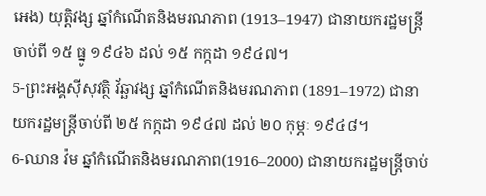អេង) យុត្តិវង្ស ឆ្នាំកំណើតនិងមរណភាព (1913–1947) ជានាយករដ្ឋមន្ត្រីចាប់ពី ១៥ ធ្នូ ១៩៤៦ ដល់ ១៥ កក្កដា ១៩៤៧។
5-ព្រះអង្គស៊ីសុវត្ថិ វ័ឆ្ឆាវង្ស ឆ្នាំកំណើតនិងមរណភាព (1891–1972) ជានាយករដ្ឋមន្ត្រីចាប់ពី ២៥ កក្កដា ១៩៤៧ ដល់ ២០ កុម្ភៈ ១៩៤៨។
6-ឈាន វ៉ម ឆ្នាំកំណើតនិងមរណភាព(1916–2000) ជានាយករដ្ឋមន្ត្រីចាប់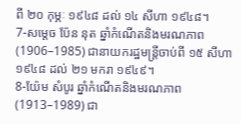ពី ២០ កុម្ភៈ ១៩៤៨ ដល់ ១៤ សីហា ១៩៤៨។
7-សម្តេច ប៉ែន នុត ឆ្នាំកំណើតនិងមរណភាព(1906–1985) ជានាយករដ្ឋមន្ត្រីចាប់ពី ១៥ សីហា ១៩៤៨ ដល់ ២១ មករា ១៩៤៩។
8-យ៉ែម សំបូរ ឆ្នាំកំណើតនិងមរណភាព(1913–1989) ជា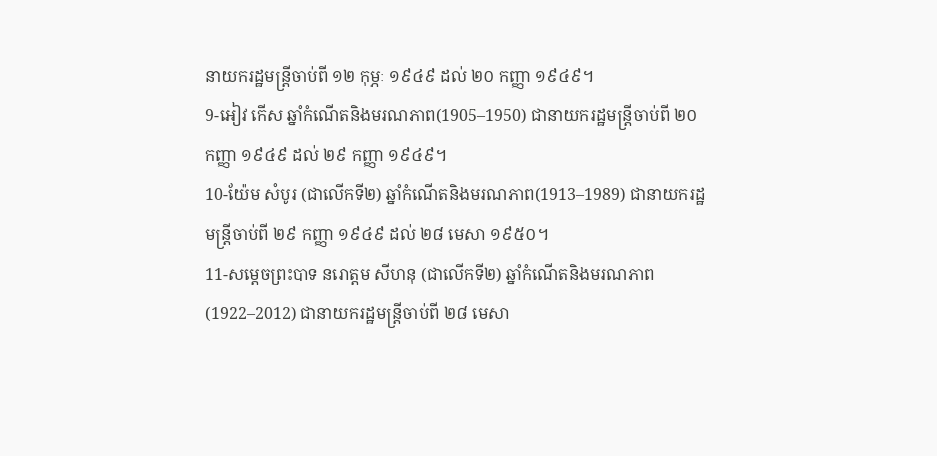នាយករដ្ឋមន្ត្រីចាប់ពី ១២ កុម្ភៈ ១៩៤៩ ដល់ ២០ កញ្ញា ១៩៤៩។
9-អៀវ កើស ឆ្នាំកំណើតនិងមរណភាព(1905–1950) ជានាយករដ្ឋមន្ត្រីចាប់ពី ២០ កញ្ញា ១៩៤៩ ដល់ ២៩ កញ្ញា ១៩៤៩។
10-យ៉ែម សំបូរ (ជាលើកទី២) ឆ្នាំកំណើតនិងមរណភាព(1913–1989) ជានាយករដ្ឋមន្ត្រីចាប់ពី ២៩ កញ្ញា ១៩៤៩ ដល់ ២៨ មេសា ១៩៥០។
11-សម្តេចព្រះបាទ នរោត្ដម សីហនុ (ជាលើកទី២) ឆ្នាំកំណើតនិងមរណភាព(1922–2012) ជានាយករដ្ឋមន្ត្រីចាប់ពី ២៨ មេសា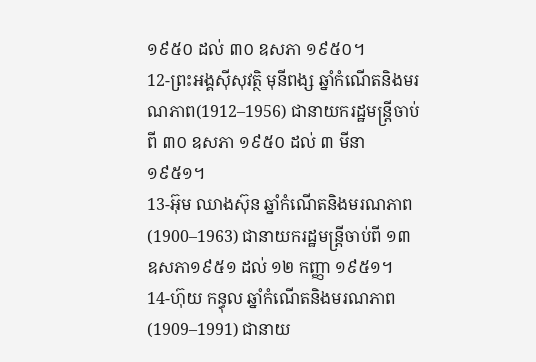១៩៥០ ដល់ ៣០ ឧសភា ១៩៥០។
12-ព្រះអង្គស៊ីសុវត្ថិ មុនីពង្ស ឆ្នាំកំណើតនិងមរណភាព(1912–1956) ជានាយករដ្ឋមន្ត្រីចាប់ពី ៣០ ឧសភា ១៩៥០ ដល់ ៣ មីនា ១៩៥១។
13-អ៊ុម ឈាងស៊ុន ឆ្នាំកំណើតនិងមរណភាព(1900–1963) ជានាយករដ្ឋមន្ត្រីចាប់ពី ១៣ ឧសភា១៩៥១ ដល់ ១២ កញ្ញា ១៩៥១។
14-ហ៊ុយ កន្ធុល ឆ្នាំកំណើតនិងមរណភាព(1909–1991) ជានាយ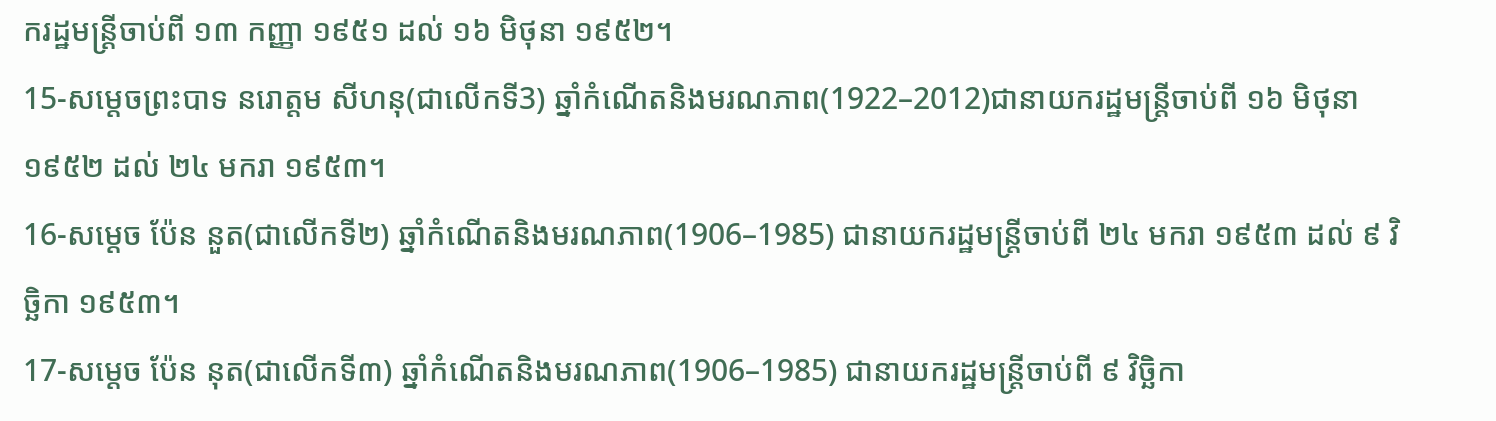ករដ្ឋមន្ត្រីចាប់ពី ១៣ កញ្ញា ១៩៥១ ដល់ ១៦ មិថុនា ១៩៥២។
15-សម្តេចព្រះបាទ នរោត្ដម សីហនុ(ជាលើកទី3) ឆ្នាំកំណើតនិងមរណភាព(1922–2012)ជានាយករដ្ឋមន្រ្តីចាប់ពី ១៦ មិថុនា ១៩៥២ ដល់ ២៤ មករា ១៩៥៣។
16-សម្តេច ប៉ែន នួត(ជាលើកទី២) ឆ្នាំកំណើតនិងមរណភាព(1906–1985) ជានាយករដ្ឋមន្ត្រីចាប់ពី ២៤ មករា ១៩៥៣ ដល់ ៩ វិចិ្ឆកា ១៩៥៣។
17-សម្តេច ប៉ែន នុត(ជាលើកទី៣) ឆ្នាំកំណើតនិងមរណភាព(1906–1985) ជានាយករដ្ឋមន្ត្រីចាប់ពី ៩ វិចិ្ឆកា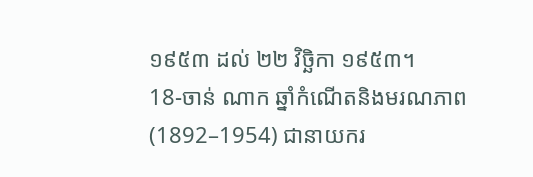១៩៥៣ ដល់ ២២ វិចិ្ឆកា ១៩៥៣។
18-ចាន់ ណាក ឆ្នាំកំណើតនិងមរណភាព(1892–1954) ជានាយករ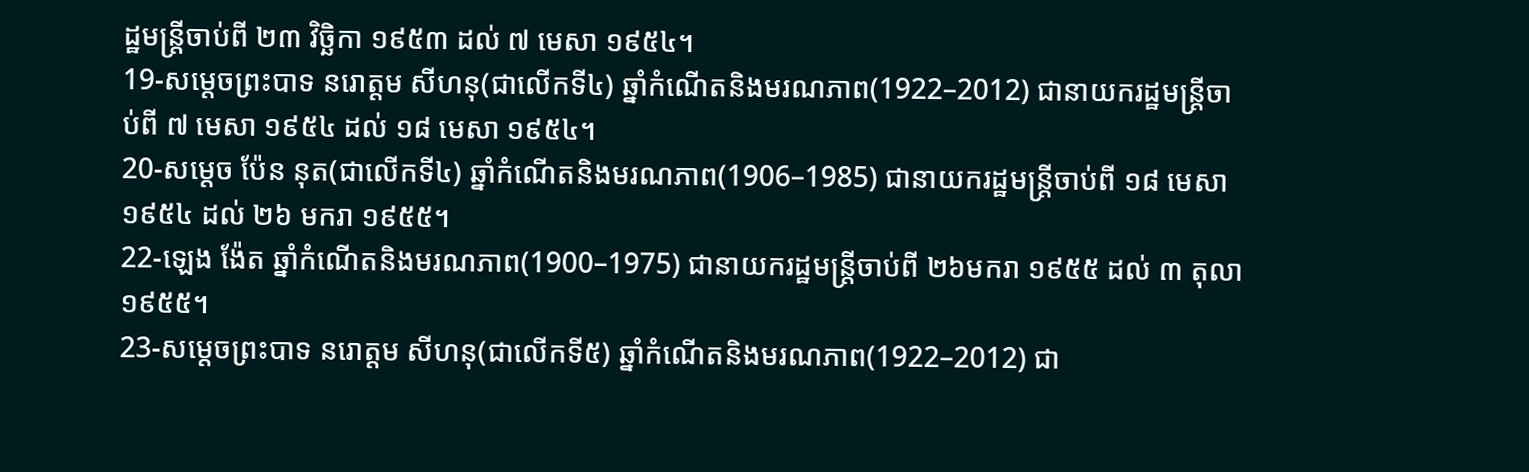ដ្ឋមន្ត្រីចាប់ពី ២៣ វិចិ្ឆកា ១៩៥៣ ដល់ ៧ មេសា ១៩៥៤។
19-សម្តេចព្រះបាទ នរោត្ដម សីហនុ(ជាលើកទី៤) ឆ្នាំកំណើតនិងមរណភាព(1922–2012) ជានាយករដ្ឋមន្ត្រីចាប់ពី ៧ មេសា ១៩៥៤ ដល់ ១៨ មេសា ១៩៥៤។
20-សម្តេច ប៉ែន នុត(ជាលើកទី៤) ឆ្នាំកំណើតនិងមរណភាព(1906–1985) ជានាយករដ្ឋមន្ត្រីចាប់ពី ១៨ មេសា ១៩៥៤ ដល់ ២៦ មករា ១៩៥៥។
22-ឡេង ង៉ែត ឆ្នាំកំណើតនិងមរណភាព(1900–1975) ជានាយករដ្ឋមន្ត្រីចាប់ពី ២៦មករា ១៩៥៥ ដល់ ៣ តុលា ១៩៥៥។
23-សម្តេចព្រះបាទ នរោត្ដម សីហនុ(ជាលើកទី៥) ឆ្នាំកំណើតនិងមរណភាព(1922–2012) ជា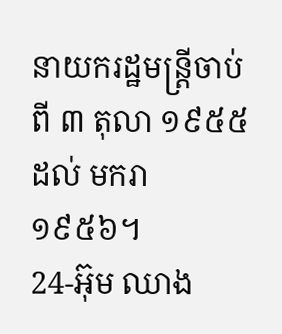នាយករដ្ឋមន្ត្រីចាប់ពី ៣ តុលា ១៩៥៥ ដល់ មករា ១៩៥៦។
24-អ៊ុម ឈាង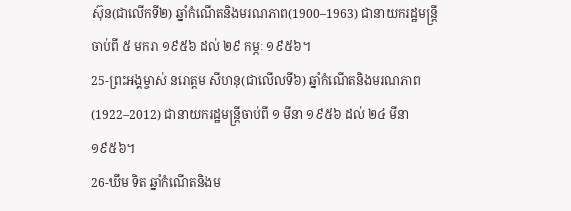ស៊ុន(ជាលើកទី២) ឆ្នាំកំណើតនិងមរណភាព(1900–1963) ជានាយករដ្ឋមន្ត្រីចាប់ពី ៥ មករា ១៩៥៦ ដល់ ២៩ កម្ភៈ ១៩៥៦។
25-ព្រះអង្គម្ចាស់ នរោត្ដម សីហនុ(ជាលើលទី៦) ឆ្នាំកំណើតនិងមរណភាព(1922–2012) ជានាយករដ្ឋមន្ត្រីចាប់ពី ១ មីនា ១៩៥៦ ដល់ ២៤ មីនា ១៩៥៦។
26-ឃឹម ទិត ឆ្នាំកំណើតនិងម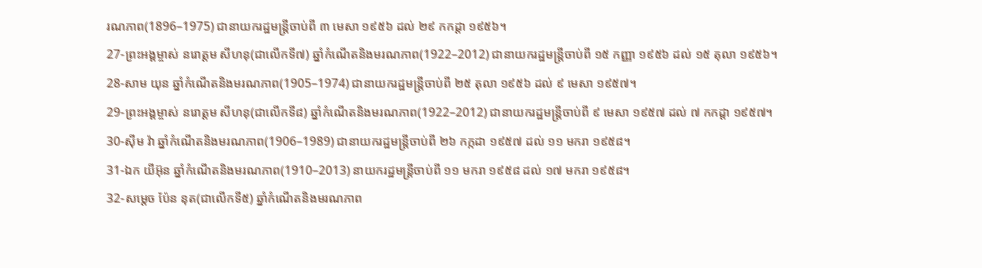រណភាព(1896–1975) ជានាយករដ្ឋមន្ត្រីចាប់ពី ៣ មេសា ១៩៥៦ ដល់ ២៩ កកដ្ដា ១៩៥៦។
27-ព្រះអង្គម្ចាស់ នរោត្ដម សីហនុ(ជាលើកទី៧) ឆ្នាំកំណើតនិងមរណភាព(1922–2012) ជានាយករដ្ឋមន្ត្រីចាប់ពី ១៥ កញ្ញា ១៩៥៦ ដល់ ១៥ តុលា ១៩៥៦។
28-សាម យុន ឆ្នាំកំណើតនិងមរណភាព(1905–1974) ជានាយករដ្ឋមន្ត្រីចាប់ពី ២៥ តុលា ១៩៥៦ ដល់ ៩ មេសា ១៩៥៧។
29-ព្រះអង្គម្ចាស់ នរោត្ដម សីហនុ(ជាលើកទី៨) ឆ្នាំកំណើតនិងមរណភាព(1922–2012) ជានាយករដ្ឋមន្ត្រីចាប់ពី ៩ មេសា ១៩៥៧ ដល់ ៧ កកដ្ដា ១៩៥៧។
30-ស៊ីម វ៉ា ឆ្នាំកំណើតនិងមរណភាព(1906–1989) ជានាយករដ្ឋមន្ត្រីចាប់ពី ២៦ កក្កដា ១៩៥៧ ដល់ ១១ មករា ១៩៥៨។
31-ឯក យីអ៊ុន ឆ្នាំកំណើតនិងមរណភាព(1910–2013) នាយករដ្ឋមន្ត្រីចាប់ពី ១១ មករា ១៩៥៨ ដល់ ១៧ មករា ១៩៥៨។
32-សម្តេច ប៉ែន នុត(ជាលើកទី៥) ឆ្នាំកំណើតនិងមរណភាព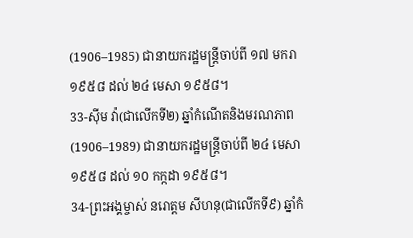(1906–1985) ជានាយករដ្ឋមន្ត្រីចាប់ពី ១៧ មករា ១៩៥៨ ដល់ ២៤ មេសា ១៩៥៨។
33-ស៊ីម វ៉ា(ជាលើកទី២) ឆ្នាំកំណើតនិងមរណភាព(1906–1989) ជានាយករដ្ឋមន្ត្រីចាប់ពី ២៤ មេសា ១៩៥៨ ដល់ ១០ កក្កដា ១៩៥៨។
34-ព្រះអង្គម្ចាស់ នរោត្ដម សីហនុ(ជាលើកទី៩) ឆ្នាំកំ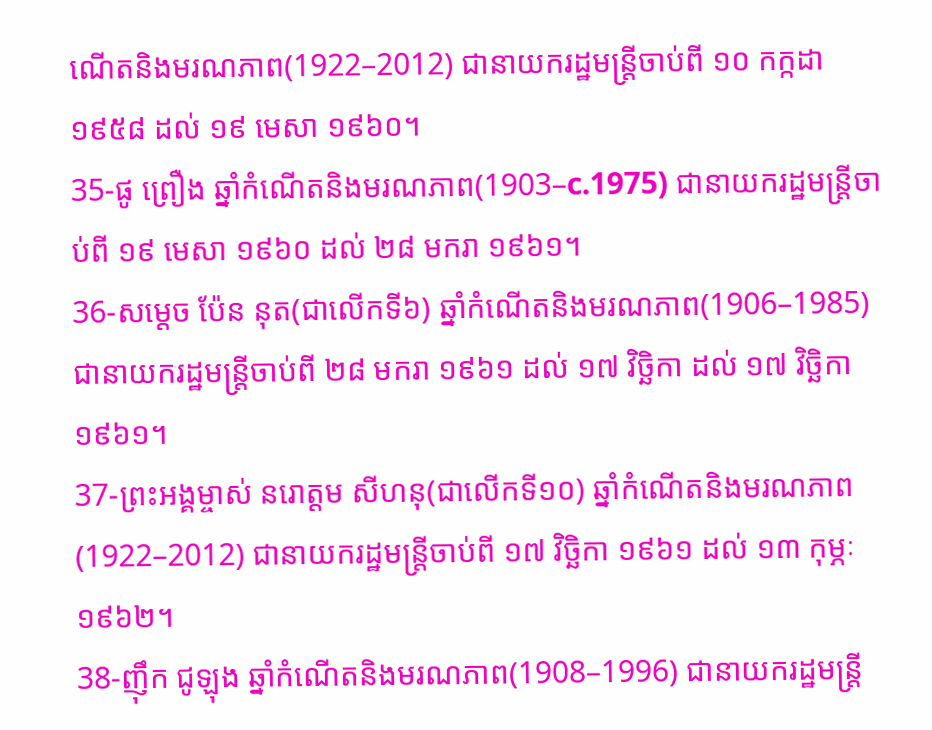ណើតនិងមរណភាព(1922–2012) ជានាយករដ្ឋមន្ត្រីចាប់ពី ១០ កក្កដា ១៩៥៨ ដល់ ១៩ មេសា ១៩៦០។
35-ផូ ព្រឿង ឆ្នាំកំណើតនិងមរណភាព(1903–c.1975) ជានាយករដ្ឋមន្ត្រីចាប់ពី ១៩ មេសា ១៩៦០ ដល់ ២៨ មករា ១៩៦១។
36-សម្តេច ប៉ែន នុត(ជាលើកទី៦) ឆ្នាំកំណើតនិងមរណភាព(1906–1985) ជានាយករដ្ឋមន្ត្រីចាប់ពី ២៨ មករា ១៩៦១ ដល់ ១៧ វិចិ្ឆកា ដល់ ១៧ វិចិ្ឆកា ១៩៦១។
37-ព្រះអង្គម្ចាស់ នរោត្ដម សីហនុ(ជាលើកទី១០) ឆ្នាំកំណើតនិងមរណភាព(1922–2012) ជានាយករដ្ឋមន្រ្តីចាប់ពី ១៧ វិចិ្ឆកា ១៩៦១ ដល់ ១៣ កុម្ភៈ ១៩៦២។
38-ញ៉ឹក ជូឡុង ឆ្នាំកំណើតនិងមរណភាព(1908–1996) ជានាយករដ្ឋមន្ត្រី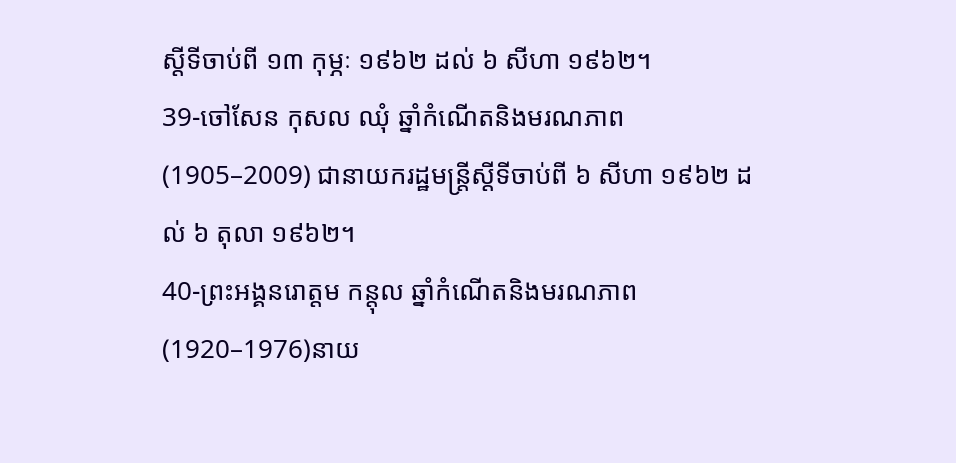ស្តីទីចាប់ពី ១៣ កុម្ភៈ ១៩៦២ ដល់ ៦ សីហា ១៩៦២។
39-ចៅសែន កុសល ឈុំ ឆ្នាំកំណើតនិងមរណភាព(1905–2009) ជានាយករដ្ឋមន្ត្រីស្តីទីចាប់ពី ៦ សីហា ១៩៦២ ដល់ ៦ តុលា ១៩៦២។
40-ព្រះអង្គនរោត្តម កន្តុល ឆ្នាំកំណើតនិងមរណភាព(1920–1976)នាយ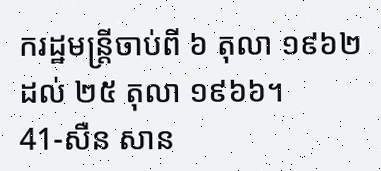ករដ្ឋមន្ត្រីចាប់ពី ៦ តុលា ១៩៦២ ដល់ ២៥ តុលា ១៩៦៦។
41-សឺន សាន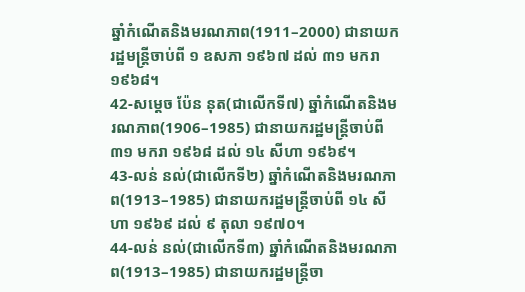ឆ្នាំកំណើតនិងមរណភាព(1911–2000) ជានាយករដ្ឋមន្ត្រីចាប់ពី ១ ឧសភា ១៩៦៧ ដល់ ៣១ មករា ១៩៦៨។
42-សម្តេច ប៉ែន នុត(ជាលើកទី៧) ឆ្នាំកំណើតនិងមរណភាព(1906–1985) ជានាយករដ្ឋមន្ត្រីចាប់ពី ៣១ មករា ១៩៦៨ ដល់ ១៤ សីហា ១៩៦៩។
43-លន់ នល់(ជាលើកទី២) ឆ្នាំកំណើតនិងមរណភាព(1913–1985) ជានាយករដ្ឋមន្ត្រីចាប់ពី ១៤ សីហា ១៩៦៩ ដល់ ៩ តុលា ១៩៧០។
44-លន់ នល់(ជាលើកទី៣) ឆ្នាំកំណើតនិងមរណភាព(1913–1985) ជានាយករដ្ឋមន្ត្រីចា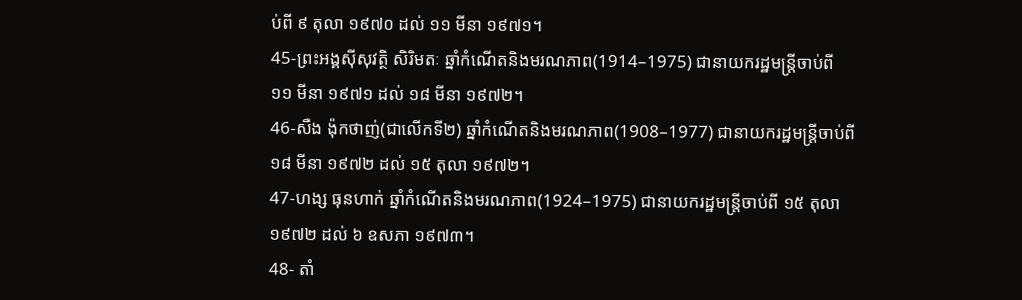ប់ពី ៩ តុលា ១៩៧០ ដល់ ១១ មីនា ១៩៧១។
45-ព្រះអង្គស៊ីសុវត្ថិ សិរិមតៈ ឆ្នាំកំណើតនិងមរណភាព(1914–1975) ជានាយករដ្ឋមន្ត្រីចាប់ពី ១១ មីនា ១៩៧១ ដល់ ១៨ មីនា ១៩៧២។
46-សឺង ង៉ុកថាញ់(ជាលើកទី២) ឆ្នាំកំណើតនិងមរណភាព(1908–1977) ជានាយករដ្ឋមន្ត្រីចាប់ពី ១៨ មីនា ១៩៧២ ដល់ ១៥ តុលា ១៩៧២។
47-ហង្ស ធុនហាក់ ឆ្នាំកំណើតនិងមរណភាព(1924–1975) ជានាយករដ្ឋមន្ត្រីចាប់ពី ១៥ តុលា ១៩៧២ ដល់ ៦ ឧសភា ១៩៧៣។
48- តាំ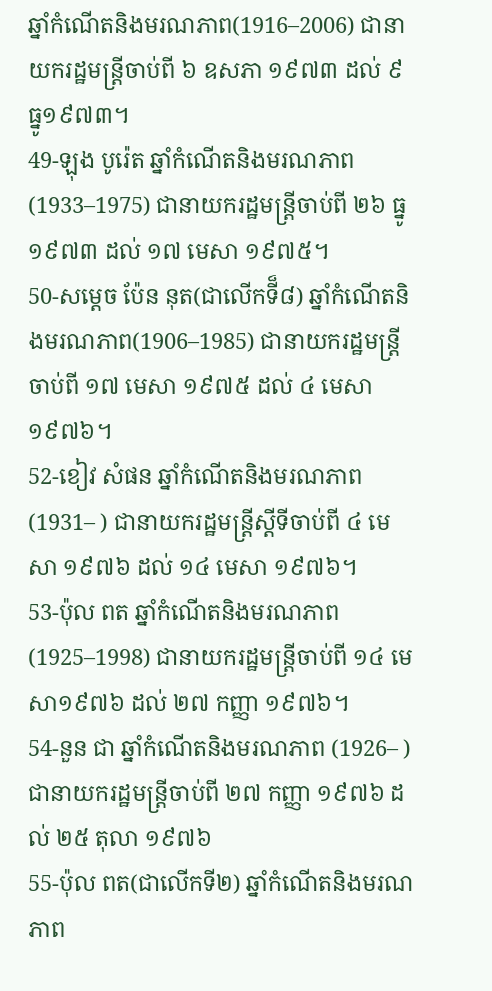ឆ្នាំកំណើតនិងមរណភាព(1916–2006) ជានាយករដ្ឋមន្ត្រីចាប់ពី ៦ ឧសភា ១៩៧៣ ដល់ ៩ ធ្នូ១៩៧៣។
49-ឡុង បូរ៉េត ឆ្នាំកំណើតនិងមរណភាព(1933–1975) ជានាយករដ្ឋមន្ត្រីចាប់ពី ២៦ ធ្នូ ១៩៧៣ ដល់ ១៧ មេសា ១៩៧៥។
50-សម្តេច ប៉ែន នុត(ជាលើកទី៏៨) ឆ្នាំកំណើតនិងមរណភាព(1906–1985) ជានាយករដ្ឋមន្ត្រីចាប់ពី ១៧ មេសា ១៩៧៥ ដល់ ៤ មេសា ១៩៧៦។
52-ខៀវ សំផន ឆ្នាំកំណើតនិងមរណភាព(1931– ) ជានាយករដ្ឋមន្ត្រីស្តីទីចាប់ពី ៤ មេសា ១៩៧៦ ដល់ ១៤ មេសា ១៩៧៦។
53-ប៉ុល ពត ឆ្នាំកំណើតនិងមរណភាព(1925–1998) ជានាយករដ្ឋមន្ត្រីចាប់ពី ១៤ មេសា១៩៧៦ ដល់ ២៧ កញ្ញា ១៩៧៦។
54-នួន ជា ឆ្នាំកំណើតនិងមរណភាព (1926– ) ជានាយករដ្ឋមន្ត្រីចាប់ពី ២៧ កញ្ញា ១៩៧៦ ដល់ ២៥ តុលា ១៩៧៦
55-ប៉ុល ពត(ជាលើកទី២) ឆ្នាំកំណើតនិងមរណភាព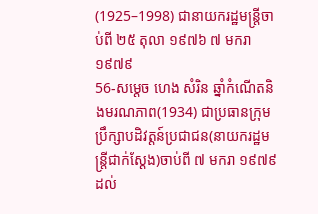(1925–1998) ជានាយករដ្ឋមន្ត្រីចាប់ពី ២៥ តុលា ១៩៧៦ ៧ មករា ១៩៧៩
56-សម្តេច ហេង សំរិន ឆ្នាំកំណើតនិងមរណភាព(1934) ជាប្រធានក្រុមប្រឹក្សាបដិវត្តន៍ប្រជាជន(នាយករដ្ឋមន្ត្រីជាក់ស្ដែង)ចាប់ពី ៧ មករា ១៩៧៩ ដល់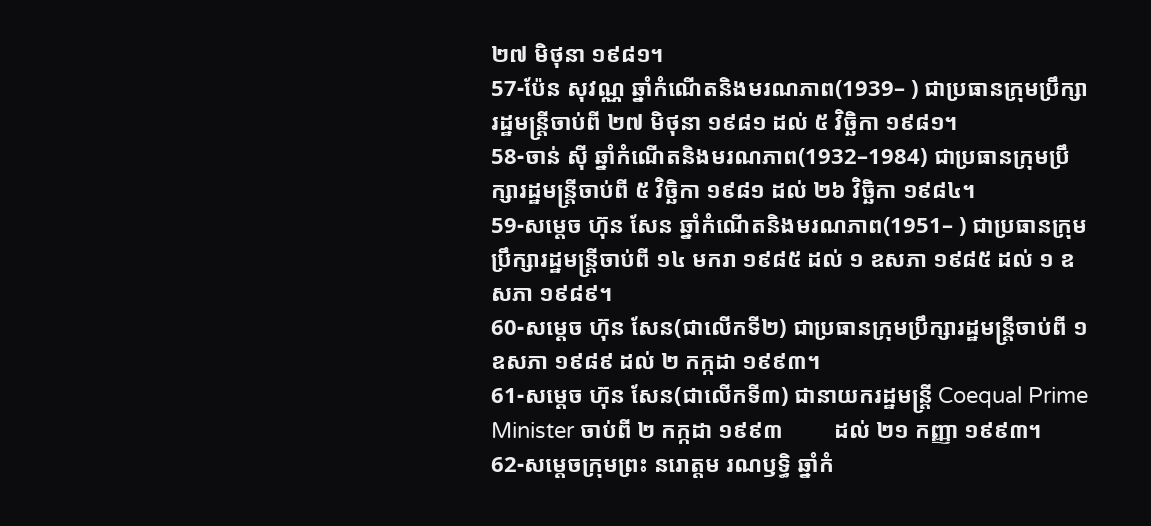២៧ មិថុនា ១៩៨១។
57-ប៉ែន សុវណ្ណ ឆ្នាំកំណើតនិងមរណភាព(1939– ) ជាប្រធានក្រុមប្រឹក្សារដ្ឋមន្ត្រីចាប់ពី ២៧ មិថុនា ១៩៨១ ដល់ ៥ វិចិ្ឆកា ១៩៨១។
58-ចាន់ ស៊ី ឆ្នាំកំណើតនិងមរណភាព(1932–1984) ជាប្រធានក្រុមប្រឹក្សារដ្ឋមន្ត្រីចាប់ពី ៥ វិចិ្ឆកា ១៩៨១ ដល់ ២៦ វិចិ្ឆកា ១៩៨៤។
59-សម្តេច ហ៊ុន សែន ឆ្នាំកំណើតនិងមរណភាព(1951– ) ជាប្រធានក្រុមប្រឹក្សារដ្ឋមន្ត្រីចាប់ពី ១៤ មករា ១៩៨៥ ដល់ ១ ឧសភា ១៩៨៥ ដល់ ១ ឧសភា ១៩៨៩។
60-សម្តេច ហ៊ុន សែន(ជាលើកទី២) ជាប្រធានក្រុមប្រឹក្សារដ្ឋមន្ត្រីចាប់ពី ១ ឧសភា ១៩៨៩ ដល់ ២ កក្កដា ១៩៩៣។
61-សម្តេច ហ៊ុន សែន(ជាលើកទី៣) ជានាយករដ្ឋមន្ត្រី Coequal Prime Minister ចាប់ពី ២ កក្កដា ១៩៩៣         ដល់ ២១ កញ្ញា ១៩៩៣។
62-សម្តេចក្រុមព្រះ នរោត្តម រណឫទ្ធិ ឆ្នាំកំ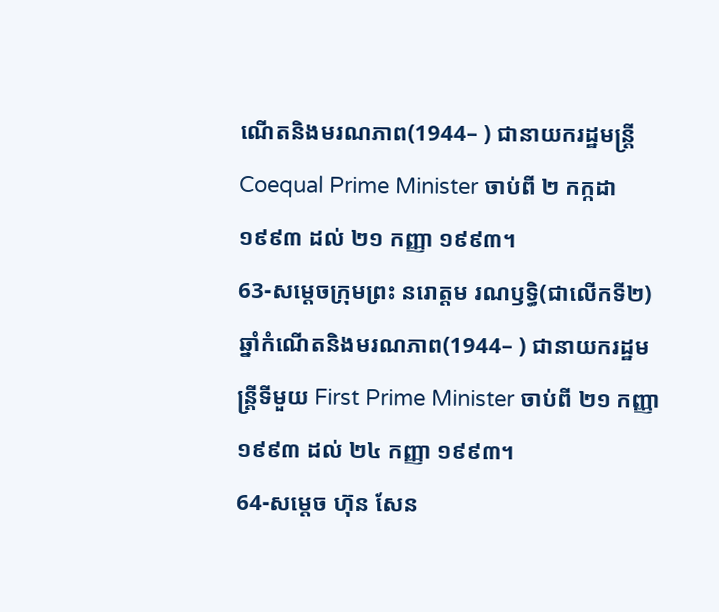ណើតនិងមរណភាព(1944– ) ជានាយករដ្ឋមន្ត្រី Coequal Prime Minister ចាប់ពី ២ កក្កដា ១៩៩៣ ដល់ ២១ កញ្ញា ១៩៩៣។
63-សម្តេចក្រុមព្រះ នរោត្តម រណឫទ្ធិ(ជាលើកទី២) ឆ្នាំកំណើតនិងមរណភាព(1944– ) ជានាយករដ្ឋមន្ត្រីទីមួយ First Prime Minister ចាប់ពី ២១ កញ្ញា ១៩៩៣ ដល់ ២៤ កញ្ញា ១៩៩៣។
64-សម្តេច ហ៊ុន សែន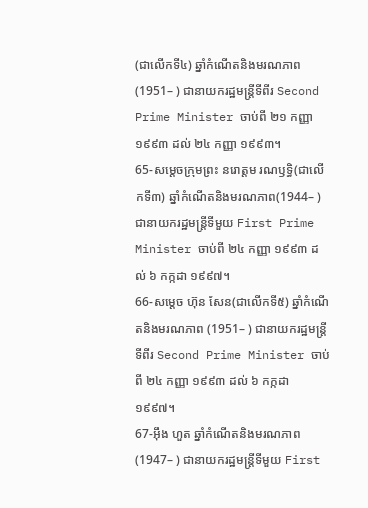(ជាលើកទី៤) ឆ្នាំកំណើតនិងមរណភាព (1951– ) ជានាយករដ្ឋមន្ត្រីទីពីរ Second Prime Minister ចាប់ពី ២១ កញ្ញា ១៩៩៣ ដល់ ២៤ កញ្ញា ១៩៩៣។
65-សម្តេចក្រុមព្រះ នរោត្តម រណឫទ្ធិ(ជាលើកទី៣) ឆ្នាំកំណើតនិងមរណភាព(1944– ) ជានាយករដ្ឋមន្ត្រីទីមួយ First Prime Minister ចាប់ពី ២៤ កញ្ញា ១៩៩៣ ដល់ ៦ កក្កដា ១៩៩៧។
66-សម្តេច ហ៊ុន សែន(ជាលើកទី៥) ឆ្នាំកំណើតនិងមរណភាព (1951– ) ជានាយករដ្ឋមន្ត្រីទីពីរ Second Prime Minister ចាប់ពី ២៤ កញ្ញា ១៩៩៣ ដល់ ៦ កក្កដា ១៩៩៧។
67-អ៊ឹង ហួត ឆ្នាំកំណើតនិងមរណភាព (1947– ) ជានាយករដ្ឋមន្ត្រីទីមួយ First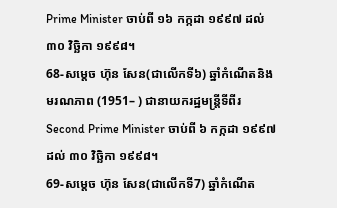Prime Minister ចាប់ពី ១៦ កក្កដា ១៩៩៧ ដល់ ៣០ វិចិ្ឆកា ១៩៩៨។
68-សម្តេច ហ៊ុន សែន(ជាលើកទី៦) ឆ្នាំកំណើតនិងមរណភាព (1951– ) ជានាយករដ្ឋមន្ត្រីទីពីរ Second Prime Minister ចាប់ពី ៦ កក្កដា ១៩៩៧ ដល់ ៣០ វិចិ្ឆកា ១៩៩៨។
69-សម្តេច ហ៊ុន សែន(ជាលើកទី7) ឆ្នាំកំណើត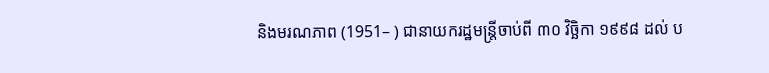និងមរណភាព (1951– ) ជានាយករដ្ឋមន្ត្រីចាប់ពី ៣០ វិចិ្ឆកា ១៩៩៨ ដល់ ប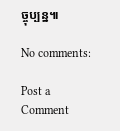ច្ចុប្បន្ន៕

No comments:

Post a Comment